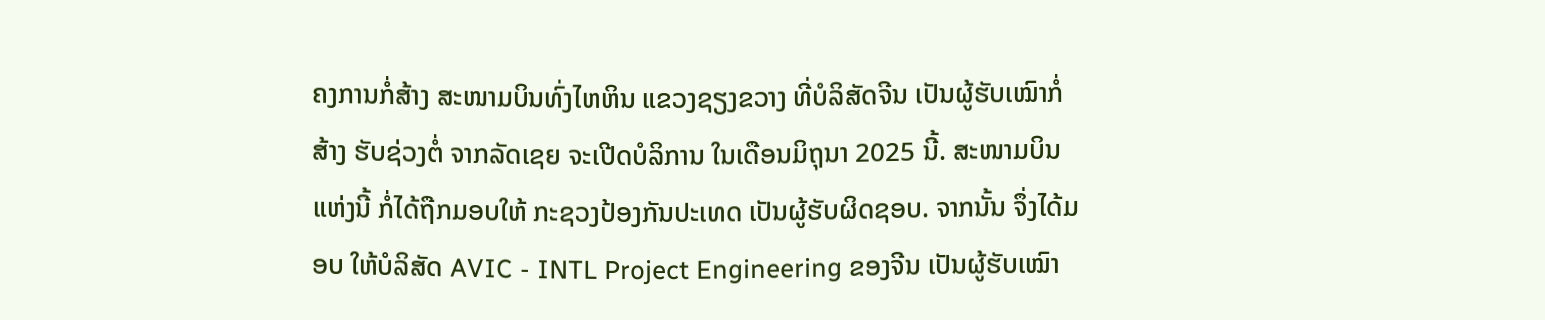ຄງການກໍ່ສ້າງ ສະໜາມບິນທົ່ງໄຫຫິນ ແຂວງຊຽງຂວາງ ທີ່ບໍລິສັດຈີນ ເປັນຜູ້ຮັບເໝົາກໍ່ສ້າງ ຮັບຊ່ວງຕໍ່ ຈາກລັດເຊຍ ຈະເປີດບໍລິການ ໃນເດືອນມິຖຸນາ 2025 ນີ້. ສະໜາມບິນແຫ່ງນີ້ ກໍ່ໄດ້ຖືກມອບໃຫ້ ກະຊວງປ້ອງກັນປະເທດ ເປັນຜູ້ຮັບຜິດຊອບ. ຈາກນັ້ນ ຈຶ່ງໄດ້ມອບ ໃຫ້ບໍລິສັດ AVIC - INTL Project Engineering ຂອງຈີນ ເປັນຜູ້ຮັບເໝົາ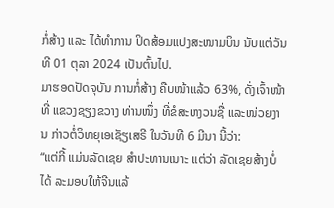ກໍ່ສ້າງ ແລະ ໄດ້ທໍາການ ປິດສ້ອມແປງສະໜາມບິນ ນັບແຕ່ວັນທີ 01 ຕຸລາ 2024 ເປັນຕົ້ນໄປ.
ມາຮອດປັດຈຸບັນ ການກໍ່ສ້າງ ຄືບໜ້າແລ້ວ 63%, ດັ່ງເຈົ້າໜ້າທີ່ ແຂວງຊຽງຂວາງ ທ່ານໜຶ່ງ ທີ່ຂໍສະຫງວນຊື່ ແລະໜ່ວຍງານ ກ່າວຕໍ່ວິທຍຸເອເຊັຽເສຣີ ໃນວັນທີ 6 ມີນາ ນີ້ວ່າ:
“ແຕ່ກີ້ ແມ່ນລັດເຊຍ ສໍາປະທານເນາະ ແຕ່ວ່າ ລັດເຊຍສ້າງບໍ່ໄດ້ ລະມອບໃຫ້ຈີນແລ້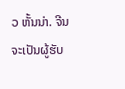ວ ຫັ້ນນ່າ. ຈີນ ຈະເປັນຜູ້ຮັບ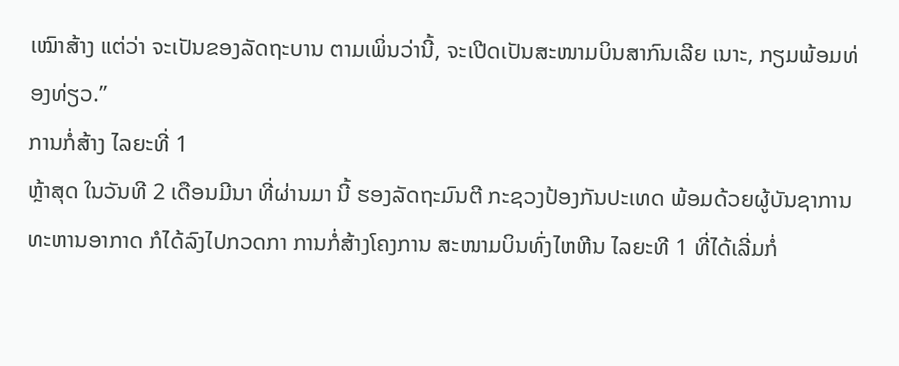ເໝົາສ້າງ ແຕ່ວ່າ ຈະເປັນຂອງລັດຖະບານ ຕາມເພິ່ນວ່ານີ້, ຈະເປີດເປັນສະໜາມບິນສາກົນເລີຍ ເນາະ, ກຽມພ້ອມທ່ອງທ່ຽວ.”
ການກໍ່ສ້າງ ໄລຍະທີ່ 1
ຫຼ້າສຸດ ໃນວັນທີ 2 ເດືອນມີນາ ທີ່ຜ່ານມາ ນີ້ ຮອງລັດຖະມົນຕີ ກະຊວງປ້ອງກັນປະເທດ ພ້ອມດ້ວຍຜູ້ບັນຊາການ ທະຫານອາກາດ ກໍໄດ້ລົງໄປກວດກາ ການກໍ່ສ້າງໂຄງການ ສະໜາມບິນທົ່ງໄຫຫີນ ໄລຍະທີ 1 ທີ່ໄດ້ເລີ່ມກໍ່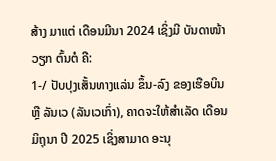ສ້າງ ມາແຕ່ ເດືອນມີນາ 2024 ເຊິ່ງມີ ບັນດາໜ້າວຽກ ຕົ້ນຕໍ ຄື:
1-/ ປັບປຸງເສັ້ນທາງແລ່ນ ຂຶ້ນ-ລົງ ຂອງເຮືອບິນ ຫຼື ລັນເວ (ລັນເວເກົ່າ), ຄາດຈະໃຫ້ສໍາເລັດ ເດືອນມິຖຸນາ ປີ 2025 ເຊິ່ງສາມາດ ອະນຸ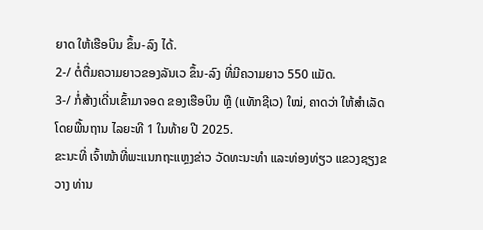ຍາດ ໃຫ້ເຮືອບິນ ຂຶ້ນ-ລົງ ໄດ້.
2-/ ຕໍ່ຕື່ມຄວາມຍາວຂອງລັນເວ ຂຶ້ນ-ລົງ ທີ່ມີຄວາມຍາວ 550 ແມັດ.
3-/ ກໍ່ສ້າງເດີ່ນເຂົ້າມາຈອດ ຂອງເຮືອບິນ ຫຼື (ແທັກຊີເວ) ໃໝ່, ຄາດວ່າ ໃຫ້ສໍາເລັດ ໂດຍພື້ນຖານ ໄລຍະທີ 1 ໃນທ້າຍ ປີ 2025.
ຂະນະທີ່ ເຈົ້າໜ້າທີ່ພະແນກຖະແຫຼງຂ່າວ ວັດທະນະທໍາ ແລະທ່ອງທ່ຽວ ແຂວງຊຽງຂວາງ ທ່ານ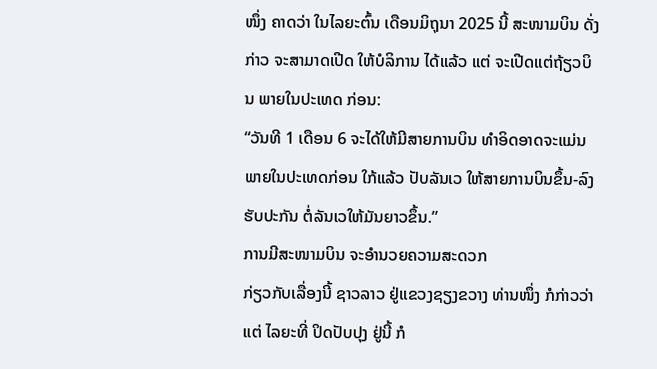ໜຶ່ງ ຄາດວ່າ ໃນໄລຍະຕົ້ນ ເດືອນມິຖຸນາ 2025 ນີ້ ສະໜາມບິນ ດັ່ງກ່າວ ຈະສາມາດເປີດ ໃຫ້ບໍລິການ ໄດ້ແລ້ວ ແຕ່ ຈະເປີດແຕ່ຖ້ຽວບິນ ພາຍໃນປະເທດ ກ່ອນ:
“ວັນທີ 1 ເດືອນ 6 ຈະໄດ້ໃຫ້ມີສາຍການບິນ ທໍາອິດອາດຈະແມ່ນພາຍໃນປະເທດກ່ອນ ໃກ້ແລ້ວ ປັບລັນເວ ໃຫ້ສາຍການບິນຂຶ້ນ-ລົງ ຮັບປະກັນ ຕໍ່ລັນເວໃຫ້ມັນຍາວຂຶ້ນ.”
ການມີສະໜາມບິນ ຈະອຳນວຍຄວາມສະດວກ
ກ່ຽວກັບເລື່ອງນີ້ ຊາວລາວ ຢູ່ແຂວງຊຽງຂວາງ ທ່ານໜຶ່ງ ກໍກ່າວວ່າ ແຕ່ ໄລຍະທີ່ ປິດປັບປຸງ ຢູ່ນີ້ ກໍ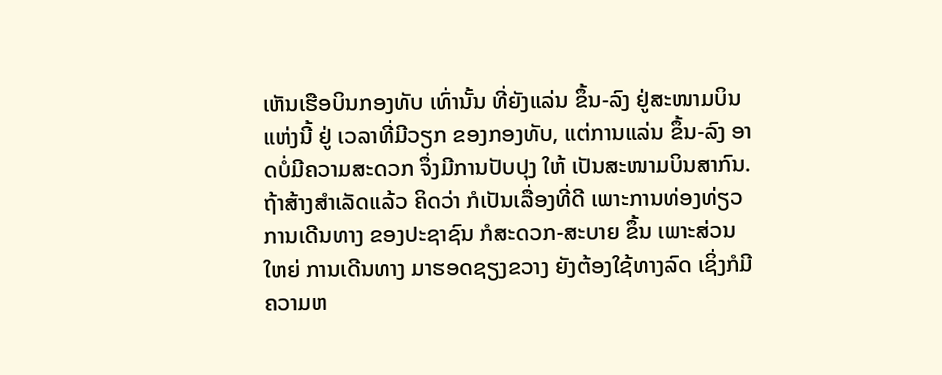ເຫັນເຮືອບິນກອງທັບ ເທົ່ານັ້ນ ທີ່ຍັງແລ່ນ ຂຶ້ນ-ລົງ ຢູ່ສະໜາມບິນແຫ່ງນີ້ ຢູ່ ເວລາທີ່ມີວຽກ ຂອງກອງທັບ, ແຕ່ການແລ່ນ ຂຶ້ນ-ລົງ ອາດບໍ່ມີຄວາມສະດວກ ຈຶ່ງມີການປັບປຸງ ໃຫ້ ເປັນສະໜາມບິນສາກົນ. ຖ້າສ້າງສໍາເລັດແລ້ວ ຄິດວ່າ ກໍເປັນເລື່ອງທີ່ດີ ເພາະການທ່ອງທ່ຽວ ການເດີນທາງ ຂອງປະຊາຊົນ ກໍສະດວກ-ສະບາຍ ຂຶ້ນ ເພາະສ່ວນໃຫຍ່ ການເດີນທາງ ມາຮອດຊຽງຂວາງ ຍັງຕ້ອງໃຊ້ທາງລົດ ເຊິ່ງກໍມີຄວາມຫ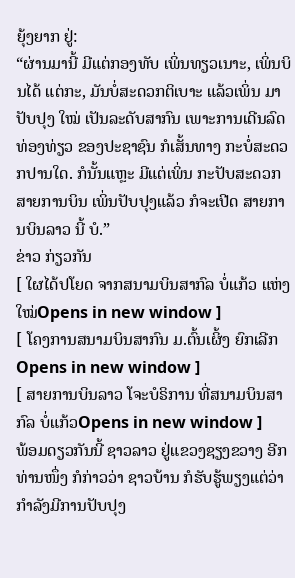ຍຸ້ງຍາກ ຢູ່:
“ຜ່ານມານີ້ ມີແຕ່ກອງທັບ ເພິ່ນທຽວເນາະ, ເພິ່ນບິນໄດ້ ແຕ່ກະ, ມັນບໍ່ສະດວກຕິເບາະ ແລ້ວເພິ່ນ ມາປັບປຸງ ໃໝ່ ເປັນລະດັບສາກົນ ເພາະການເດີນລົດທ່ອງທ່ຽວ ຂອງປະຊາຊົນ ກໍເສັ້ນທາງ ກະບໍ່ສະດວກປານໃດ. ກໍນັ້ນແຫຼະ ມີແຕ່ເພິ່ນ ກະປັບສະດວກ ສາຍການບິນ ເພິ່ນປັບປຸງແລ້ວ ກໍຈະເປີດ ສາຍການບິນລາວ ນີ້ ບໍ.”
ຂ່າວ ກ່ຽວກັນ
[ ໃຜໄດ້ປໂຍດ ຈາກສນາມບິນສາກົລ ບໍ່ແກ້ວ ແຫ່ງໃໝ່Opens in new window ]
[ ໂຄງການສນາມບິນສາກົນ ມ.ຕົ້ນເຜິ້ງ ຍົກເລີກOpens in new window ]
[ ສາຍການບິນລາວ ໂຈະບໍຣິການ ທີ່ສນາມບິນສາກົລ ບໍ່ແກ້ວOpens in new window ]
ພ້ອມດຽວກັນນີ້ ຊາວລາວ ຢູ່ແຂວງຊຽງຂວາງ ອີກທ່ານໜຶ່ງ ກໍກ່າວວ່າ ຊາວບ້ານ ກໍຮັບຮູ້ພຽງແຕ່ວ່າ ກໍາລັງມີການປັບປຸງ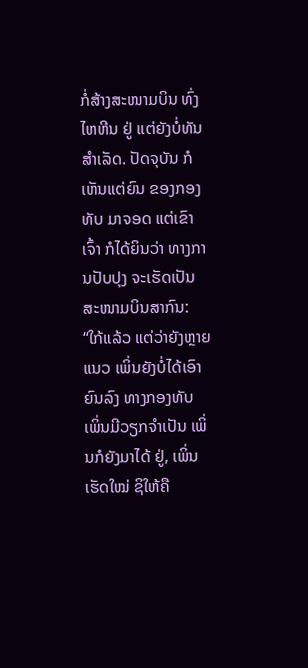ກໍ່ສ້າງສະໜາມບິນ ທົ່ງໄຫຫີນ ຢູ່ ແຕ່ຍັງບໍ່ທັນສໍາເລັດ. ປັດຈຸບັນ ກໍເຫັນແຕ່ຍົນ ຂອງກອງທັບ ມາຈອດ ແຕ່ເຂົາເຈົ້າ ກໍໄດ້ຍິນວ່າ ທາງການປັບປຸງ ຈະເຮັດເປັນສະໜາມບິນສາກົນ:
“ໃກ້ແລ້ວ ແຕ່ວ່າຍັງຫຼາຍແນວ ເພິ່ນຍັງບໍ່ໄດ້ເອົາຍົນລົງ ທາງກອງທັບ ເພິ່ນມີວຽກຈໍາເປັນ ເພິ່ນກໍຍັງມາໄດ້ ຢູ່, ເພິ່ນເຮັດໃໝ່ ຊິໃຫ້ຄື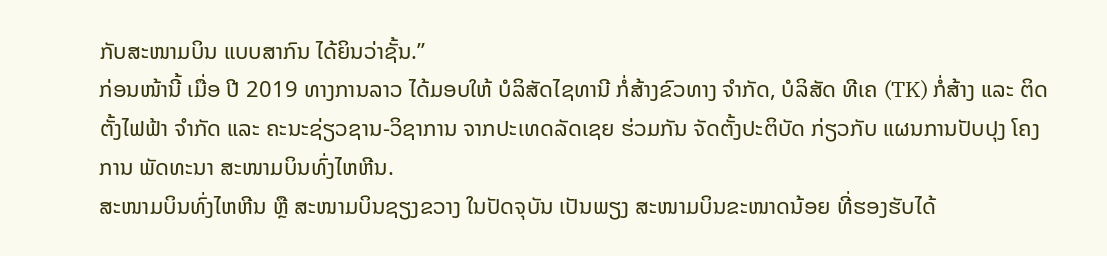ກັບສະໜາມບິນ ແບບສາກົນ ໄດ້ຍິນວ່າຊັ້ນ.”
ກ່ອນໜ້ານີ້ ເມື່ອ ປີ 2019 ທາງການລາວ ໄດ້ມອບໃຫ້ ບໍລິສັດໄຊທານີ ກໍ່ສ້າງຂົວທາງ ຈໍາກັດ, ບໍລິສັດ ທີເຄ (TK) ກໍ່ສ້າງ ແລະ ຕິດຕັ້ງໄຟຟ້າ ຈໍາກັດ ແລະ ຄະນະຊ່ຽວຊານ-ວິຊາການ ຈາກປະເທດລັດເຊຍ ຮ່ວມກັນ ຈັດຕັ້ງປະຕິບັດ ກ່ຽວກັບ ແຜນການປັບປຸງ ໂຄງການ ພັດທະນາ ສະໜາມບິນທົ່ງໄຫຫີນ.
ສະໜາມບິນທົ່ງໄຫຫີນ ຫຼື ສະໜາມບິນຊຽງຂວາງ ໃນປັດຈຸບັນ ເປັນພຽງ ສະໜາມບິນຂະໜາດນ້ອຍ ທີ່ຮອງຮັບໄດ້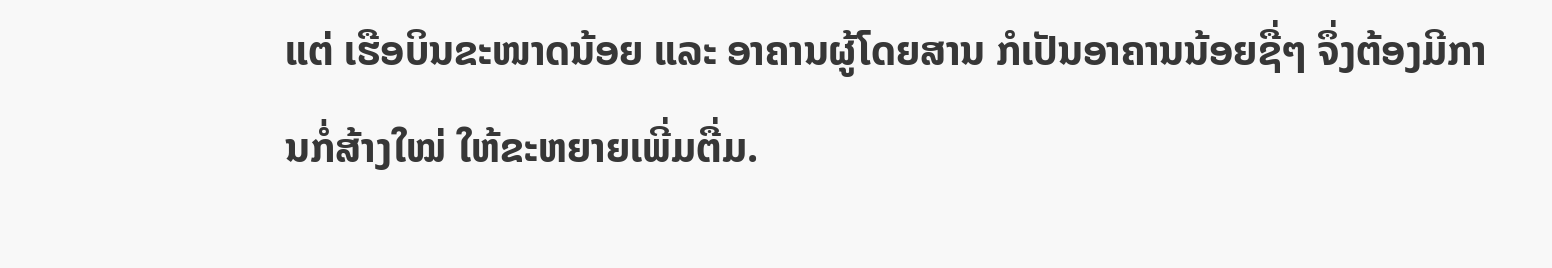ແຕ່ ເຮືອບິນຂະໜາດນ້ອຍ ແລະ ອາຄານຜູ້ໂດຍສານ ກໍເປັນອາຄານນ້ອຍຊື່ໆ ຈຶ່ງຕ້ອງມີການກໍ່ສ້າງໃໝ່ ໃຫ້ຂະຫຍາຍເພີ່ມຕື່ມ.